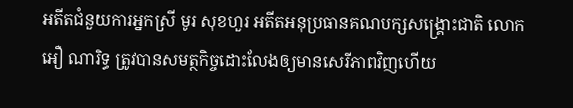អតីតជំនួយការអ្នកស្រី មូរ សុខហួរ អតីតអនុប្រធានគណបក្សសង្គ្រោះជាតិ លោក អឿ ណារិទ្ធ ត្រូវបានសមត្ថកិច្ចដោះលែងឲ្យមានសេរីភាពវិញហើយ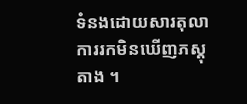ទំនងដោយសារតុលាការរកមិនឃើញភស្តុតាង ។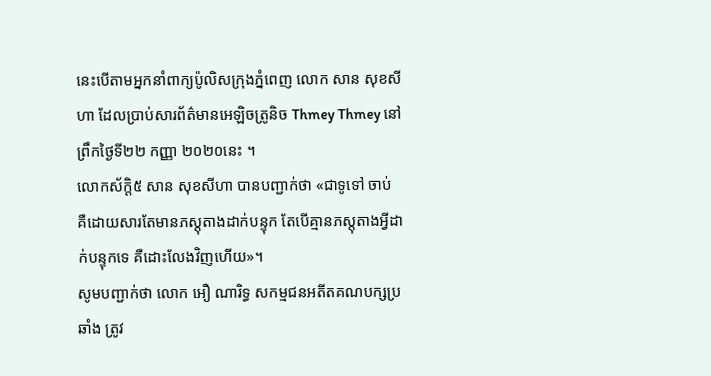នេះបើតាមអ្នកនាំពាក្យប៉ូលិសក្រុងភ្នំពេញ លោក សាន សុខសីហា ដែលប្រាប់សារព័ត៌មានអេឡិចត្រូនិច Thmey Thmey នៅព្រឹកថ្ងៃទី២២ កញ្ញា ២០២០នេះ ។
លោកស័ក្តិ៥ សាន សុខសីហា បានបញ្ជាក់ថា «ជាទូទៅ ចាប់ គឺដោយសារតែមានភស្តុតាងដាក់បន្ទុក តែបើគ្មានភស្តុតាងអ្វីដាក់បន្ទុកទេ គឺដោះលែងវិញហើយ»។
សូមបញ្ជាក់ថា លោក អឿ ណារិទ្ធ សកម្មជនអតីតគណបក្សប្រឆាំង ត្រូវ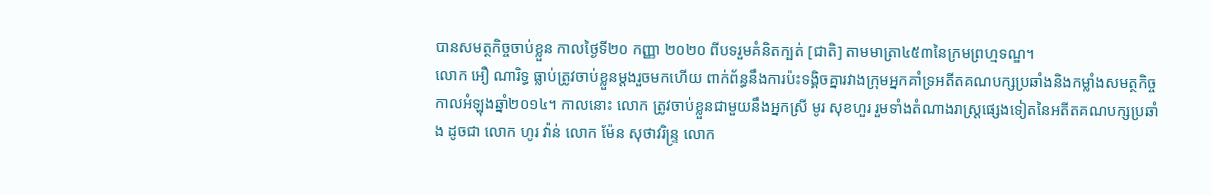បានសមត្ថកិច្ចចាប់ខ្លួន កាលថ្ងៃទី២០ កញ្ញា ២០២០ ពីបទរួមគំនិតក្បត់ [ជាតិ] តាមមាត្រា៤៥៣នៃក្រមព្រហ្មទណ្ឌ។
លោក អឿ ណារិទ្ធ ធ្លាប់ត្រូវចាប់ខ្លួនម្តងរួចមកហើយ ពាក់ព័ន្ធនឹងការប៉ះទង្គិចគ្នារវាងក្រុមអ្នកគាំទ្រអតីតគណបក្សប្រឆាំងនិងកម្លាំងសមត្ថកិច្ច កាលអំឡុងឆ្នាំ២០១៤។ កាលនោះ លោក ត្រូវចាប់ខ្លួនជាមួយនឹងអ្នកស្រី មូរ សុខហួរ រួមទាំងតំណាងរាស្ត្រផ្សេងទៀតនៃអតីតគណបក្សប្រឆាំង ដូចជា លោក ហូរ វ៉ាន់ លោក ម៉ែន សុថាវរិន្ទ្រ លោក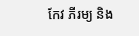កែវ ភីរម្យ និង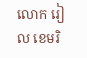លោក រៀល ខេមរិ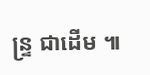ន្ទ្រ ជាដើម ៕